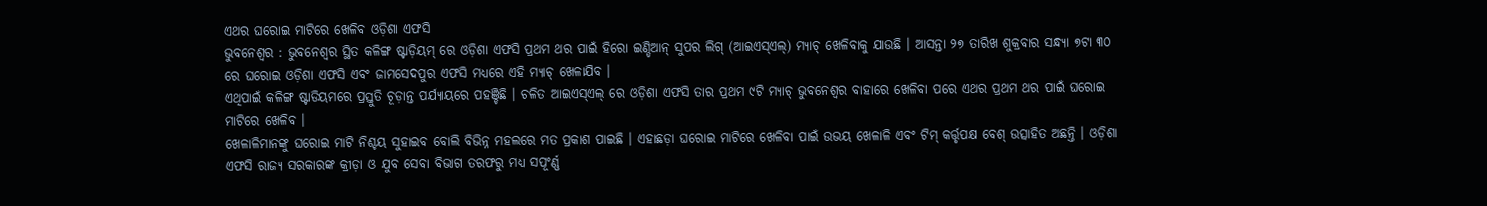ଏଥର ଘରୋଇ ମାଟିରେ ଖେଳିବ ଓଡ଼ିଶା ଏଫସି
ଭୁବନେଶ୍ୱର : ଭୁବନେଶ୍ୱର ସ୍ଥିତ କଳିଙ୍ଗ ଷ୍ଟାଡ଼ିୟମ୍ ରେ ଓଡ଼ିଶା ଏଫସି ପ୍ରଥମ ଥର ପାଇଁ ହିରୋ ଇଣ୍ଡିଆନ୍ ସୁପର ଲିଗ୍ (ଆଇଏସ୍ଏଲ୍) ମ୍ୟାଚ୍ ଖେଳିବାକୁ ଯାଉଛି । ଆସନ୍ତା ୨୭ ତାରିଖ ଶୁକ୍ରବାର ସନ୍ଧ୍ୟା ୭ଟା ୩୦ ରେ ଘରୋଇ ଓଡ଼ିଶା ଏଫସି ଏବଂ ଜାମସେଦପୁର ଏଫସି ମଧ୍ୟରେ ଏହି ମ୍ୟାଚ୍ ଖେଳାଯିବ ।
ଏଥିପାଇଁ କଳିଙ୍ଗ ଷ୍ଟାଡିୟମରେ ପ୍ରସ୍ତୁତି ଚୂଡ଼ାନ୍ତ ପର୍ଯ୍ୟାୟରେ ପହଞ୍ଚିଛି । ଚଳିତ ଆଇଏସ୍ଏଲ୍ ରେ ଓଡ଼ିଶା ଏଫସି ତାର ପ୍ରଥମ ୯ଟି ମ୍ୟାଚ୍ ଭୁବନେଶ୍ୱର ବାହାରେ ଖେଳିବା ପରେ ଏଥର ପ୍ରଥମ ଥର ପାଇଁ ଘରୋଇ ମାଟିରେ ଖେଳିବ ।
ଖେଳାଳିମାନଙ୍କୁ ଘରୋଇ ମାଟି ନିଶ୍ଚୟ ସୁହାଇବ ବୋଲି ବିଭିନ୍ନ ମହଲରେ ମତ ପ୍ରକାଶ ପାଇଛି । ଏହାଛଡ଼ା ଘରୋଇ ମାଟିରେ ଖେଳିବା ପାଇଁ ଉଭୟ ଖେଳାଳି ଏବଂ ଟିମ୍ କର୍ତ୍ତୃପକ୍ଷ ବେଶ୍ ଉତ୍ସାହିତ ଅଛନ୍ତି । ଓଡ଼ିଶା ଏଫସି ରାଜ୍ୟ ସରକାରଙ୍କ କ୍ରୀଡ଼ା ଓ ଯୁବ ସେବା ବିଭାଗ ତରଫରୁ ମଧ୍ୟ ସପୂଂର୍ଣ୍ଣ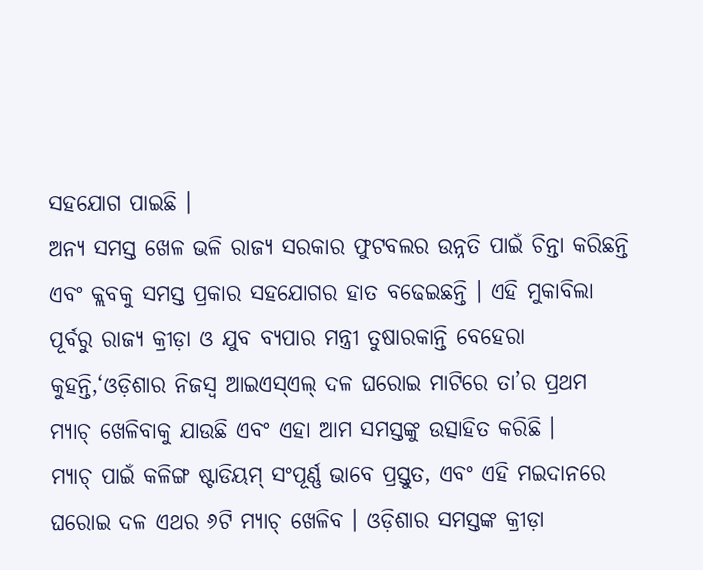ସହଯୋଗ ପାଇଛି ।
ଅନ୍ୟ ସମସ୍ତ ଖେଳ ଭଳି ରାଜ୍ୟ ସରକାର ଫୁଟବଲର ଉନ୍ନତି ପାଇଁ ଚିନ୍ତା କରିଛନ୍ତି ଏବଂ କ୍ଲବକୁ ସମସ୍ତ ପ୍ରକାର ସହଯୋଗର ହାତ ବଢେଇଛନ୍ତି । ଏହି ମୁକାବିଲା ପୂର୍ବରୁ ରାଜ୍ୟ କ୍ରୀଡ଼ା ଓ ଯୁବ ବ୍ୟପାର ମନ୍ତ୍ରୀ ତୁଷାରକାନ୍ତି ବେହେରା କୁହନ୍ତି,‘ଓଡ଼ିଶାର ନିଜସ୍ୱ ଆଇଏସ୍ଏଲ୍ ଦଳ ଘରୋଇ ମାଟିରେ ତା’ର ପ୍ରଥମ ମ୍ୟାଚ୍ ଖେଳିବାକୁ ଯାଉଛି ଏବଂ ଏହା ଆମ ସମସ୍ତଙ୍କୁ ଉତ୍ସାହିତ କରିଛି ।
ମ୍ୟାଚ୍ ପାଇଁ କଳିଙ୍ଗ ଷ୍ଟାଡିୟମ୍ ସଂପୂର୍ଣ୍ଣ ଭାବେ ପ୍ରସ୍ତୁତ, ଏବଂ ଏହି ମଇଦାନରେ ଘରୋଇ ଦଳ ଏଥର ୬ଟି ମ୍ୟାଚ୍ ଖେଳିବ । ଓଡ଼ିଶାର ସମସ୍ତଙ୍କ କ୍ରୀଡ଼ା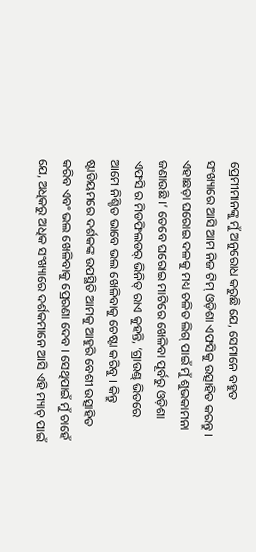ପ୍ରେମୀମାନଙ୍କୁ ମୁଁ ଅନୁରୋଧ କରୁଛି ଯେ, ସେମାନେ ବହୁତ ସଂଖ୍ୟାରେ ଆସି ଆମ ନିଜ ଟିମ୍ ଓଡ଼ିଶା ଏଫସିକୁ ଉତ୍ସାହିତ କରନ୍ତୁ ।
ଏହାଛଡ଼ା ଘରୋଇ ଦଳକୁ ମଧ୍ୟ ଚଳିତ ଲିଗ୍ ପାଇଁ ମୁଁ ଶୁଭକାମନା ଜଣାଉଛି ।’ ତେବେ ଘରୋଇ ମାଟିରେ ଖେଳିବା ପୂର୍ବରୁ ଓଡ଼ିଶା ଏଫସି ର ମିଡଫିଲଡର୍ ଭିନିତ୍ ରାଏ କୁହନ୍ତି, ‘ଗ୍ରାଉଣ୍ଡ୍ ଭିତରେ ଆମେ ନିଶ୍ଚିତ ଭାବେ ଭଲ ଖେଳିବାକୁ ଚେଷ୍ଟା କରିବୁ । କିନ୍ତୁ ଷ୍ଟାଡିୟମରେ ଦର୍ଶକଙ୍କ ଉପସ୍ଥିତି ଆମକୁ ଆହୁରି ବେଶୀ ଉତ୍ସାହିତ କରିବ ଏବଂ ଭଲ ଖେଳିବାକୁ ପ୍ରେରଣା ଦେବ । ସେଥିପାଇଁ ମୁଁ ଚାହେଁ ଯେ, ଅଧିକରୁ ଅଧିକ ସଂଖ୍ୟାରେ ଦର୍ଶକମାନେ ଆସି ଏହି ମ୍ୟାଚ୍ ପାଇଁ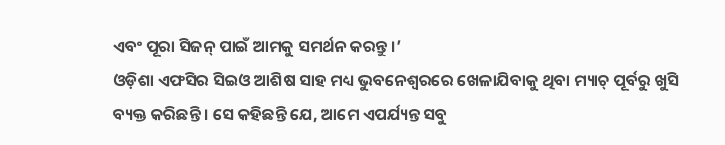ଏବଂ ପୂରା ସିଜନ୍ ପାଇଁ ଆମକୁ ସମର୍ଥନ କରନ୍ତୁ ।’
ଓଡ଼ିଶା ଏଫସିର ସିଇଓ ଆଶିଷ ସାହ ମଧ୍ୟ ଭୁବନେଶ୍ୱରରେ ଖେଳାଯିବାକୁ ଥିବା ମ୍ୟାଚ୍ ପୂର୍ବରୁ ଖୁସି ବ୍ୟକ୍ତ କରିଛନ୍ତି । ସେ କହିଛନ୍ତି ଯେ, ଆମେ ଏପର୍ଯ୍ୟନ୍ତ ସବୁ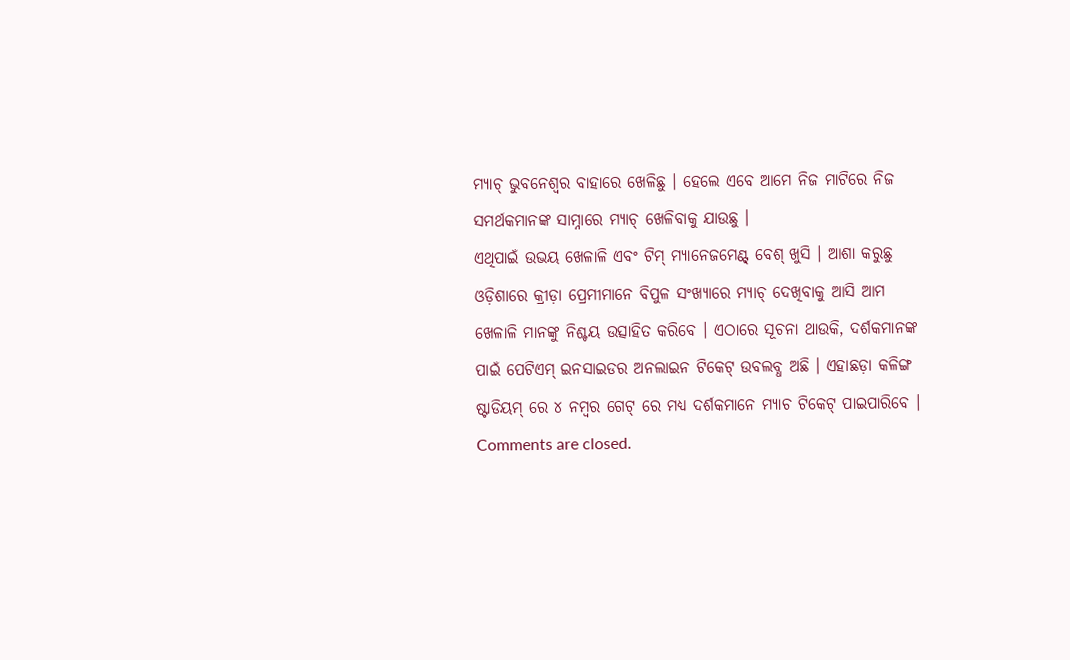ମ୍ୟାଚ୍ ଭୁବନେଶ୍ୱର ବାହାରେ ଖେଳିଛୁ । ହେଲେ ଏବେ ଆମେ ନିଜ ମାଟିରେ ନିଜ ସମର୍ଥକମାନଙ୍କ ସାମ୍ନାରେ ମ୍ୟାଚ୍ ଖେଳିବାକୁ ଯାଉଛୁ ।
ଏଥିପାଇଁ ଉଭୟ ଖେଳାଳି ଏବଂ ଟିମ୍ ମ୍ୟାନେଜମେଣ୍ଟ୍ ବେଶ୍ ଖୁସି । ଆଶା କରୁଛୁ ଓଡ଼ିଶାରେ କ୍ରୀଡ଼ା ପ୍ରେମୀମାନେ ବିପୁଳ ସଂଖ୍ୟାରେ ମ୍ୟାଚ୍ ଦେଖିବାକୁ ଆସି ଆମ ଖେଳାଳି ମାନଙ୍କୁ ନିଶ୍ଚୟ ଉତ୍ସାହିତ କରିବେ । ଏଠାରେ ସୂଚନା ଥାଉକି, ଦର୍ଶକମାନଙ୍କ ପାଇଁ ପେଟିଏମ୍ ଇନସାଇଡର ଅନଲାଇନ ଟିକେଟ୍ ଉବଲବ୍ଧ ଅଛି । ଏହାଛଡ଼ା କଳିଙ୍ଗ ଷ୍ଟାଡିୟମ୍ ରେ ୪ ନମ୍ବର ଗେଟ୍ ରେ ମଧ୍ୟ ଦର୍ଶକମାନେ ମ୍ୟାଚ ଟିକେଟ୍ ପାଇପାରିବେ ।
Comments are closed.